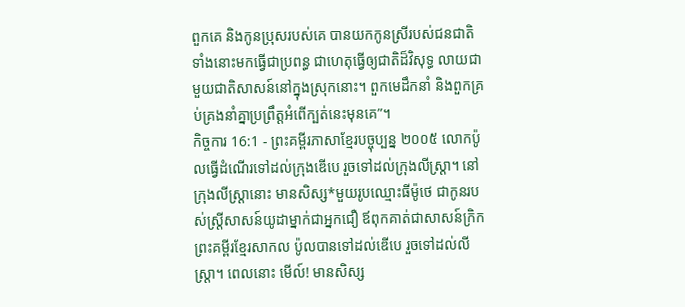ពួកគេ និងកូនប្រុសរបស់គេ បានយកកូនស្រីរបស់ជនជាតិទាំងនោះមកធ្វើជាប្រពន្ធ ជាហេតុធ្វើឲ្យជាតិដ៏វិសុទ្ធ លាយជាមួយជាតិសាសន៍នៅក្នុងស្រុកនោះ។ ពួកមេដឹកនាំ និងពួកគ្រប់គ្រងនាំគ្នាប្រព្រឹត្តអំពើក្បត់នេះមុនគេ”។
កិច្ចការ 16:1 - ព្រះគម្ពីរភាសាខ្មែរបច្ចុប្បន្ន ២០០៥ លោកប៉ូលធ្វើដំណើរទៅដល់ក្រុងឌើបេ រួចទៅដល់ក្រុងលីស្ដ្រា។ នៅក្រុងលីស្ដ្រានោះ មានសិស្ស*មួយរូបឈ្មោះធីម៉ូថេ ជាកូនរបស់ស្ត្រីសាសន៍យូដាម្នាក់ជាអ្នកជឿ ឪពុកគាត់ជាសាសន៍ក្រិក ព្រះគម្ពីរខ្មែរសាកល ប៉ូលបានទៅដល់ឌើបេ រួចទៅដល់លីស្ត្រា។ ពេលនោះ មើល៍! មានសិស្ស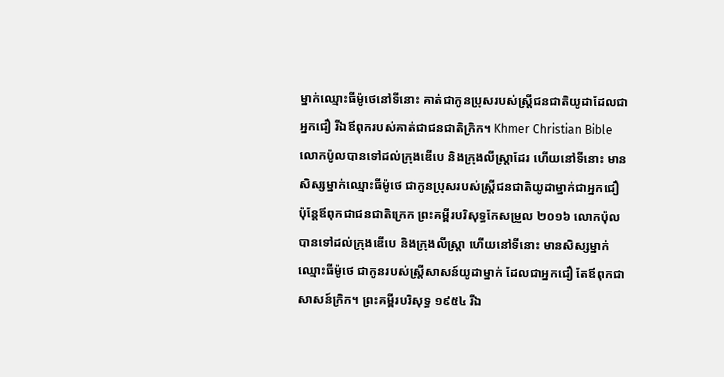ម្នាក់ឈ្មោះធីម៉ូថេនៅទីនោះ គាត់ជាកូនប្រុសរបស់ស្ត្រីជនជាតិយូដាដែលជាអ្នកជឿ រីឯឪពុករបស់គាត់ជាជនជាតិក្រិក។ Khmer Christian Bible លោកប៉ូលបានទៅដល់ក្រុងឌើបេ និងក្រុងលីស្ដ្រាដែរ ហើយនៅទីនោះ មានសិស្សម្នាក់ឈ្មោះធីម៉ូថេ ជាកូនប្រុសរបស់ស្ដ្រីជនជាតិយូដាម្នាក់ជាអ្នកជឿ ប៉ុន្ដែឪពុកជាជនជាតិក្រេក ព្រះគម្ពីរបរិសុទ្ធកែសម្រួល ២០១៦ លោកប៉ុលបានទៅដល់ក្រុងឌើបេ និងក្រុងលីស្ត្រា ហើយនៅទីនោះ មានសិស្សម្នាក់ ឈ្មោះធីម៉ូថេ ជាកូនរបស់ស្ត្រីសាសន៍យូដាម្នាក់ ដែលជាអ្នកជឿ តែឪពុកជាសាសន៍ក្រិក។ ព្រះគម្ពីរបរិសុទ្ធ ១៩៥៤ រីឯ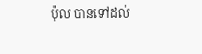ប៉ុល បានទៅដល់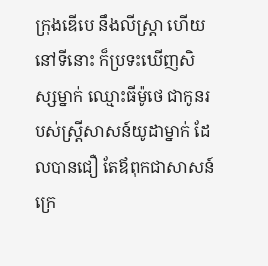ក្រុងឌើបេ នឹងលីស្ត្រា ហើយនៅទីនោះ ក៏ប្រទះឃើញសិស្សម្នាក់ ឈ្មោះធីម៉ូថេ ជាកូនរបស់ស្ត្រីសាសន៍យូដាម្នាក់ ដែលបានជឿ តែឪពុកជាសាសន៍ក្រេ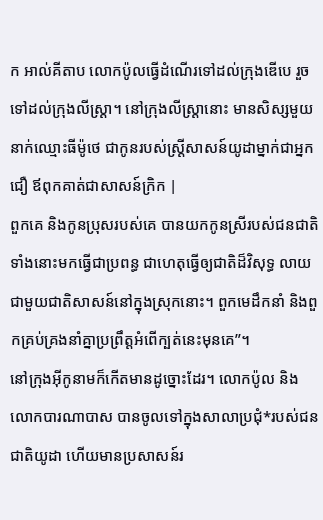ក អាល់គីតាប លោកប៉ូលធ្វើដំណើរទៅដល់ក្រុងឌើបេ រួចទៅដល់ក្រុងលីស្ដ្រា។ នៅក្រុងលីស្ដ្រានោះ មានសិស្សមួយនាក់ឈ្មោះធីម៉ូថេ ជាកូនរបស់ស្ដ្រីសាសន៍យូដាម្នាក់ជាអ្នកជឿ ឪពុកគាត់ជាសាសន៍ក្រិក |
ពួកគេ និងកូនប្រុសរបស់គេ បានយកកូនស្រីរបស់ជនជាតិទាំងនោះមកធ្វើជាប្រពន្ធ ជាហេតុធ្វើឲ្យជាតិដ៏វិសុទ្ធ លាយជាមួយជាតិសាសន៍នៅក្នុងស្រុកនោះ។ ពួកមេដឹកនាំ និងពួកគ្រប់គ្រងនាំគ្នាប្រព្រឹត្តអំពើក្បត់នេះមុនគេ”។
នៅក្រុងអ៊ីកូនាមក៏កើតមានដូច្នោះដែរ។ លោកប៉ូល និងលោកបារណាបាស បានចូលទៅក្នុងសាលាប្រជុំ*របស់ជនជាតិយូដា ហើយមានប្រសាសន៍រ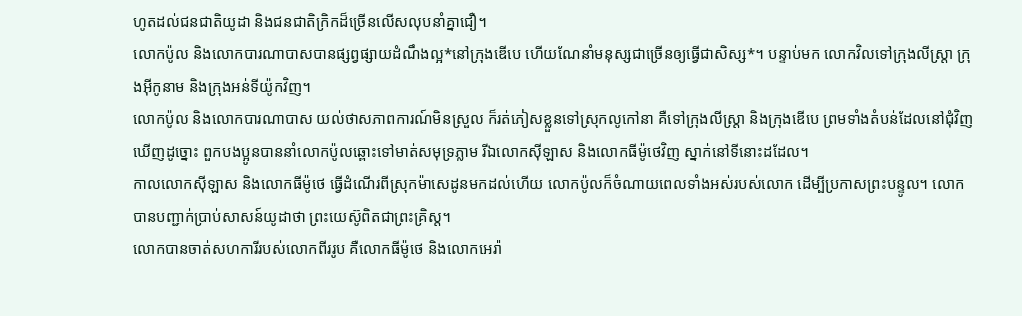ហូតដល់ជនជាតិយូដា និងជនជាតិក្រិកដ៏ច្រើនលើសលុបនាំគ្នាជឿ។
លោកប៉ូល និងលោកបារណាបាសបានផ្សព្វផ្សាយដំណឹងល្អ*នៅក្រុងឌើបេ ហើយណែនាំមនុស្សជាច្រើនឲ្យធ្វើជាសិស្ស*។ បន្ទាប់មក លោកវិលទៅក្រុងលីស្ដ្រា ក្រុងអ៊ីកូនាម និងក្រុងអន់ទីយ៉ូកវិញ។
លោកប៉ូល និងលោកបារណាបាស យល់ថាសភាពការណ៍មិនស្រួល ក៏រត់ភៀសខ្លួនទៅស្រុកលូកៅនា គឺទៅក្រុងលីស្ដ្រា និងក្រុងឌើបេ ព្រមទាំងតំបន់ដែលនៅជុំវិញ
ឃើញដូច្នោះ ពួកបងប្អូនបាននាំលោកប៉ូលឆ្ពោះទៅមាត់សមុទ្រភ្លាម រីឯលោកស៊ីឡាស និងលោកធីម៉ូថេវិញ ស្នាក់នៅទីនោះដដែល។
កាលលោកស៊ីឡាស និងលោកធីម៉ូថេ ធ្វើដំណើរពីស្រុកម៉ាសេដូនមកដល់ហើយ លោកប៉ូលក៏ចំណាយពេលទាំងអស់របស់លោក ដើម្បីប្រកាសព្រះបន្ទូល។ លោកបានបញ្ជាក់ប្រាប់សាសន៍យូដាថា ព្រះយេស៊ូពិតជាព្រះគ្រិស្ត។
លោកបានចាត់សហការីរបស់លោកពីររូប គឺលោកធីម៉ូថេ និងលោកអេរ៉ា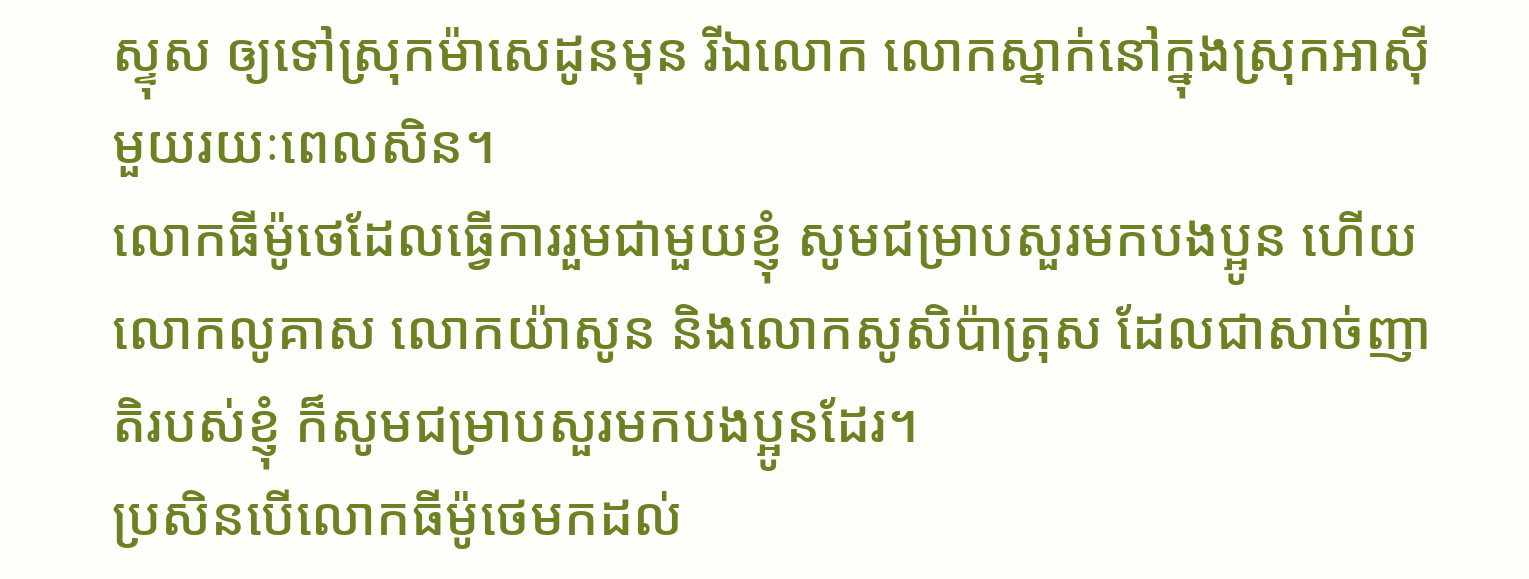ស្ទុស ឲ្យទៅស្រុកម៉ាសេដូនមុន រីឯលោក លោកស្នាក់នៅក្នុងស្រុកអាស៊ីមួយរយៈពេលសិន។
លោកធីម៉ូថេដែលធ្វើការរួមជាមួយខ្ញុំ សូមជម្រាបសួរមកបងប្អូន ហើយលោកលូគាស លោកយ៉ាសូន និងលោកសូសិប៉ាត្រុស ដែលជាសាច់ញាតិរបស់ខ្ញុំ ក៏សូមជម្រាបសួរមកបងប្អូនដែរ។
ប្រសិនបើលោកធីម៉ូថេមកដល់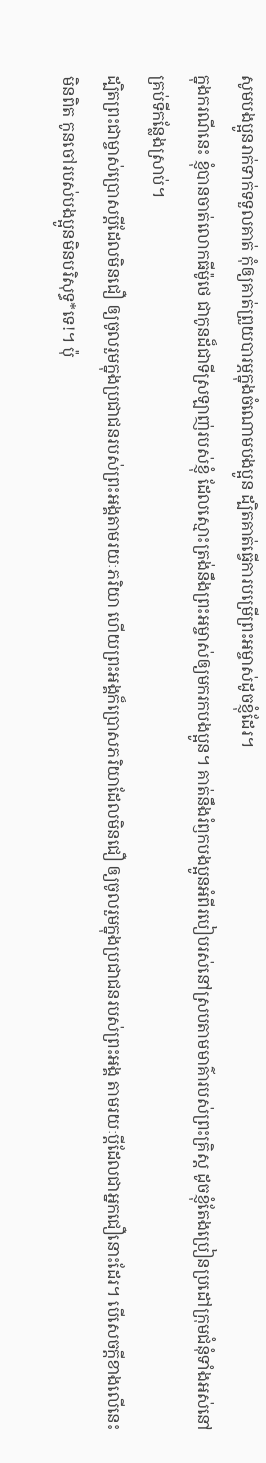សូមបងប្អូនរាក់ទាក់ទទួលគាត់ កុំឲ្យគាត់ព្រួយបារម្ភក្នុងចំណោមបងប្អូន ដ្បិតគាត់ធ្វើការបម្រើព្រះអម្ចាស់ដូចខ្ញុំដែរ។
ក្នុងករណីនេះ ខ្ញុំបានចាត់លោកធីម៉ូថេ ជាកូនដ៏ជាទីស្រឡាញ់របស់ខ្ញុំ ដែលស្មោះត្រង់នឹងព្រះអម្ចាស់ឲ្យមករកបងប្អូន។ គាត់នឹងរំឭកបងប្អូនអំពីរបៀបរស់នៅស្របតាមមាគ៌ារបស់ព្រះគ្រិស្ត ដូចខ្ញុំតែងប្រៀនប្រដៅក្រុមជំនុំទាំងអស់នៅគ្រប់ទីកន្លែងស្រាប់។
ដ្បិតព្រះជាម្ចាស់ប្រោសប្ដីដែលមិនជឿ ឲ្យចូលរួមក្នុងប្រជាជនរបស់ព្រះអង្គតាមរយៈភរិយា ហើយព្រះអង្គក៏ប្រោសភរិយាដែលមិនជឿ ឲ្យចូលរួមក្នុងប្រជាជនរបស់ព្រះអង្គ តាមរយៈប្ដីដែលជាអ្នកជឿនោះដែរ។ បើសេចក្ដីខាងលើនេះមិនពិត កូនចៅរបស់បងប្អូនមិនបរិសុទ្ធ*ទេ!។ ប៉ុ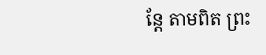ន្តែ តាមពិត ព្រះ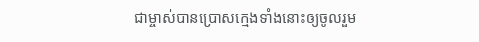ជាម្ចាស់បានប្រោសក្មេងទាំងនោះឲ្យចូលរួម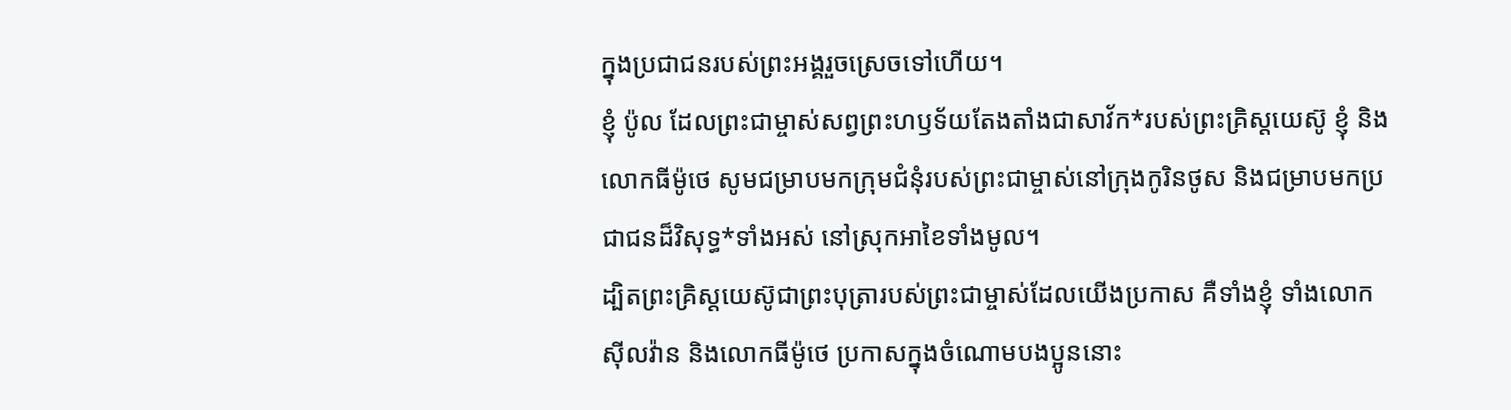ក្នុងប្រជាជនរបស់ព្រះអង្គរួចស្រេចទៅហើយ។
ខ្ញុំ ប៉ូល ដែលព្រះជាម្ចាស់សព្វព្រះហឫទ័យតែងតាំងជាសាវ័ក*របស់ព្រះគ្រិស្តយេស៊ូ ខ្ញុំ និងលោកធីម៉ូថេ សូមជម្រាបមកក្រុមជំនុំរបស់ព្រះជាម្ចាស់នៅក្រុងកូរិនថូស និងជម្រាបមកប្រជាជនដ៏វិសុទ្ធ*ទាំងអស់ នៅស្រុកអាខៃទាំងមូល។
ដ្បិតព្រះគ្រិស្តយេស៊ូជាព្រះបុត្រារបស់ព្រះជាម្ចាស់ដែលយើងប្រកាស គឺទាំងខ្ញុំ ទាំងលោកស៊ីលវ៉ាន និងលោកធីម៉ូថេ ប្រកាសក្នុងចំណោមបងប្អូននោះ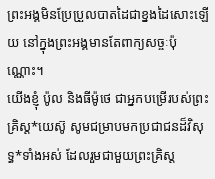ព្រះអង្គមិនប្រែប្រួលបាតដៃជាខ្នងដៃសោះឡើយ នៅក្នុងព្រះអង្គមានតែពាក្យសច្ចៈប៉ុណ្ណោះ។
យើងខ្ញុំ ប៉ូល និងធីម៉ូថេ ជាអ្នកបម្រើរបស់ព្រះគ្រិស្ត*យេស៊ូ សូមជម្រាបមកប្រជាជនដ៏វិសុទ្ធ*ទាំងអស់ ដែលរួមជាមួយព្រះគ្រិស្ត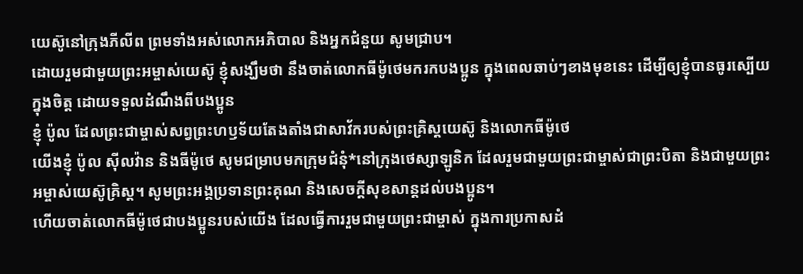យេស៊ូនៅក្រុងភីលីព ព្រមទាំងអស់លោកអភិបាល និងអ្នកជំនួយ សូមជ្រាប។
ដោយរួមជាមួយព្រះអម្ចាស់យេស៊ូ ខ្ញុំសង្ឃឹមថា នឹងចាត់លោកធីម៉ូថេមករកបងប្អូន ក្នុងពេលឆាប់ៗខាងមុខនេះ ដើម្បីឲ្យខ្ញុំបានធូរស្បើយក្នុងចិត្ត ដោយទទួលដំណឹងពីបងប្អូន
ខ្ញុំ ប៉ូល ដែលព្រះជាម្ចាស់សព្វព្រះហឫទ័យតែងតាំងជាសាវ័ករបស់ព្រះគ្រិស្តយេស៊ូ និងលោកធីម៉ូថេ
យើងខ្ញុំ ប៉ូល ស៊ីលវ៉ាន និងធីម៉ូថេ សូមជម្រាបមកក្រុមជំនុំ*នៅក្រុងថេស្សាឡូនិក ដែលរួមជាមួយព្រះជាម្ចាស់ជាព្រះបិតា និងជាមួយព្រះអម្ចាស់យេស៊ូគ្រិស្ត។ សូមព្រះអង្គប្រទានព្រះគុណ និងសេចក្ដីសុខសាន្តដល់បងប្អូន។
ហើយចាត់លោកធីម៉ូថេជាបងប្អូនរបស់យើង ដែលធ្វើការរួមជាមួយព្រះជាម្ចាស់ ក្នុងការប្រកាសដំ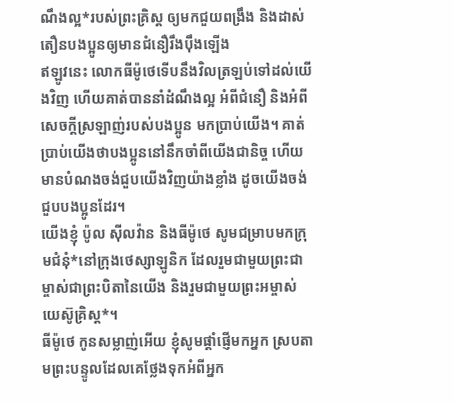ណឹងល្អ*របស់ព្រះគ្រិស្ដ ឲ្យមកជួយពង្រឹង និងដាស់តឿនបងប្អូនឲ្យមានជំនឿរឹងប៉ឹងឡើង
ឥឡូវនេះ លោកធីម៉ូថេទើបនឹងវិលត្រឡប់ទៅដល់យើងវិញ ហើយគាត់បាននាំដំណឹងល្អ អំពីជំនឿ និងអំពីសេចក្ដីស្រឡាញ់របស់បងប្អូន មកប្រាប់យើង។ គាត់ប្រាប់យើងថាបងប្អូននៅនឹកចាំពីយើងជានិច្ច ហើយមានបំណងចង់ជួបយើងវិញយ៉ាងខ្លាំង ដូចយើងចង់ជួបបងប្អូនដែរ។
យើងខ្ញុំ ប៉ូល ស៊ីលវ៉ាន និងធីម៉ូថេ សូមជម្រាបមកក្រុមជំនុំ*នៅក្រុងថេស្សាឡូនិក ដែលរួមជាមួយព្រះជាម្ចាស់ជាព្រះបិតានៃយើង និងរួមជាមួយព្រះអម្ចាស់យេស៊ូគ្រិស្ត*។
ធីម៉ូថេ កូនសម្លាញ់អើយ ខ្ញុំសូមផ្ដាំផ្ញើមកអ្នក ស្របតាមព្រះបន្ទូលដែលគេថ្លែងទុកអំពីអ្នក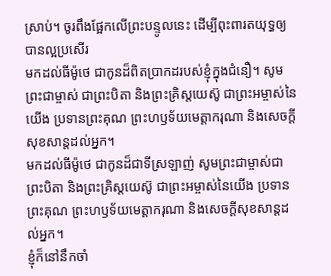ស្រាប់។ ចូរពឹងផ្អែកលើព្រះបន្ទូលនេះ ដើម្បីពុះពារតយុទ្ធឲ្យបានល្អប្រសើរ
មកដល់ធីម៉ូថេ ជាកូនដ៏ពិតប្រាកដរបស់ខ្ញុំក្នុងជំនឿ។ សូមព្រះជាម្ចាស់ ជាព្រះបិតា និងព្រះគ្រិស្តយេស៊ូ ជាព្រះអម្ចាស់នៃយើង ប្រទានព្រះគុណ ព្រះហឫទ័យមេត្តាករុណា និងសេចក្ដីសុខសាន្តដល់អ្នក។
មកដល់ធីម៉ូថេ ជាកូនដ៏ជាទីស្រឡាញ់ សូមព្រះជាម្ចាស់ជាព្រះបិតា និងព្រះគ្រិស្តយេស៊ូ ជាព្រះអម្ចាស់នៃយើង ប្រទានព្រះគុណ ព្រះហឫទ័យមេត្តាករុណា និងសេចក្ដីសុខសាន្តដល់អ្នក។
ខ្ញុំក៏នៅនឹកចាំ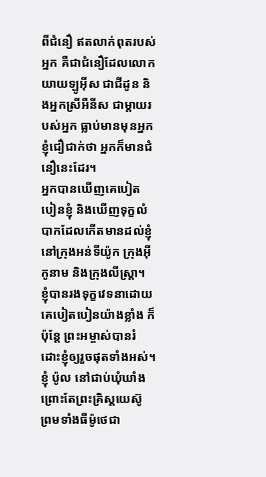ពីជំនឿ ឥតលាក់ពុតរបស់អ្នក គឺជាជំនឿដែលលោកយាយឡូអ៊ីស ជាជីដូន និងអ្នកស្រីអឺនីស ជាម្ដាយរបស់អ្នក ធ្លាប់មានមុនអ្នក ខ្ញុំជឿជាក់ថា អ្នកក៏មានជំនឿនេះដែរ។
អ្នកបានឃើញគេបៀតបៀនខ្ញុំ និងឃើញទុក្ខលំបាកដែលកើតមានដល់ខ្ញុំ នៅក្រុងអន់ទីយ៉ូក ក្រុងអ៊ីកូនាម និងក្រុងលីស្ដ្រា។ ខ្ញុំបានរងទុក្ខវេទនាដោយគេបៀតបៀនយ៉ាងខ្លាំង ក៏ប៉ុន្តែ ព្រះអម្ចាស់បានរំដោះខ្ញុំឲ្យរួចផុតទាំងអស់។
ខ្ញុំ ប៉ូល នៅជាប់ឃុំឃាំង ព្រោះតែព្រះគ្រិស្តយេស៊ូ ព្រមទាំងធីម៉ូថេជា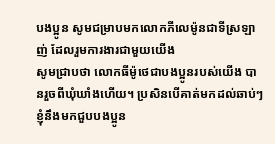បងប្អូន សូមជម្រាបមកលោកភីលេម៉ូនជាទីស្រឡាញ់ ដែលរួមការងារជាមួយយើង
សូមជ្រាបថា លោកធីម៉ូថេជាបងប្អូនរបស់យើង បានរួចពីឃុំឃាំងហើយ។ ប្រសិនបើគាត់មកដល់ឆាប់ៗ ខ្ញុំនឹងមកជួបបងប្អូន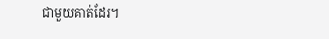ជាមួយគាត់ដែរ។